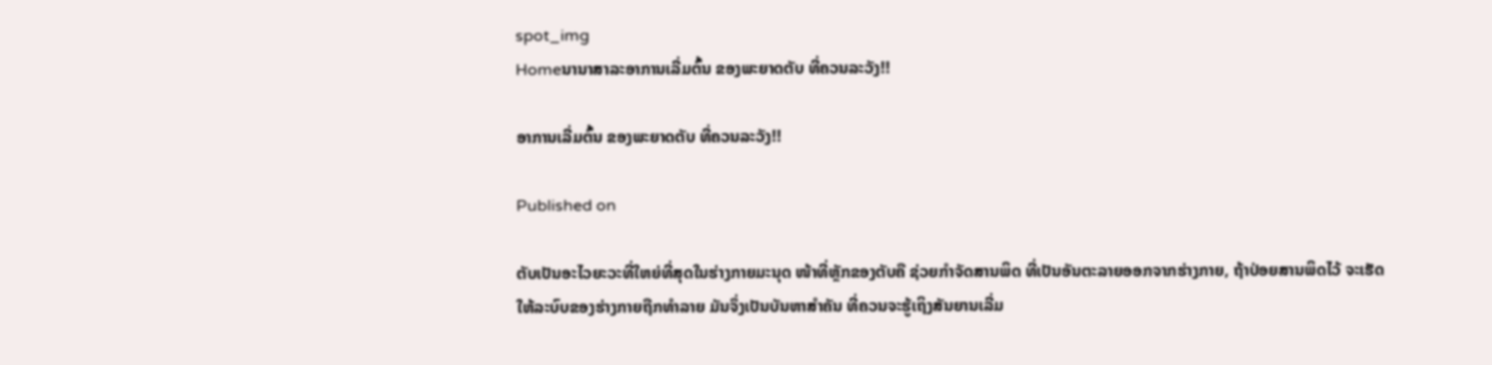spot_img
Homeນານາສາລະອາການເລີ່ມຕົ້ນ ຂອງພະຍາດຕັບ ທີ່ຄວນລະວັງ!!

ອາການເລີ່ມຕົ້ນ ຂອງພະຍາດຕັບ ທີ່ຄວນລະວັງ!!

Published on

ຕັບເປັນອະໄວຍະວະທີ່ໃຫຍ່ທີ່ສຸດໃນຮ່າງກາຍມະນຸດ ໜ້າທີ່ຫຼັກຂອງຕັບຄື ຊ່ວຍກຳຈັດສານພິດ ທີ່ເປັນອັນຕະລາຍອອກຈາກຮ່າງກາຍ, ຖ້າປ່ອຍສານພິດໄວ້ ຈະເຮັດໃຫ້ລະບົບຂອງຮ່າງກາຍຖືກທຳລາຍ ມັນຈຶ່ງເປັນບັນຫາສຳຄັນ ທີ່ຄວນຈະຮູ້ເຖິງສັນຍານເລີ່ມ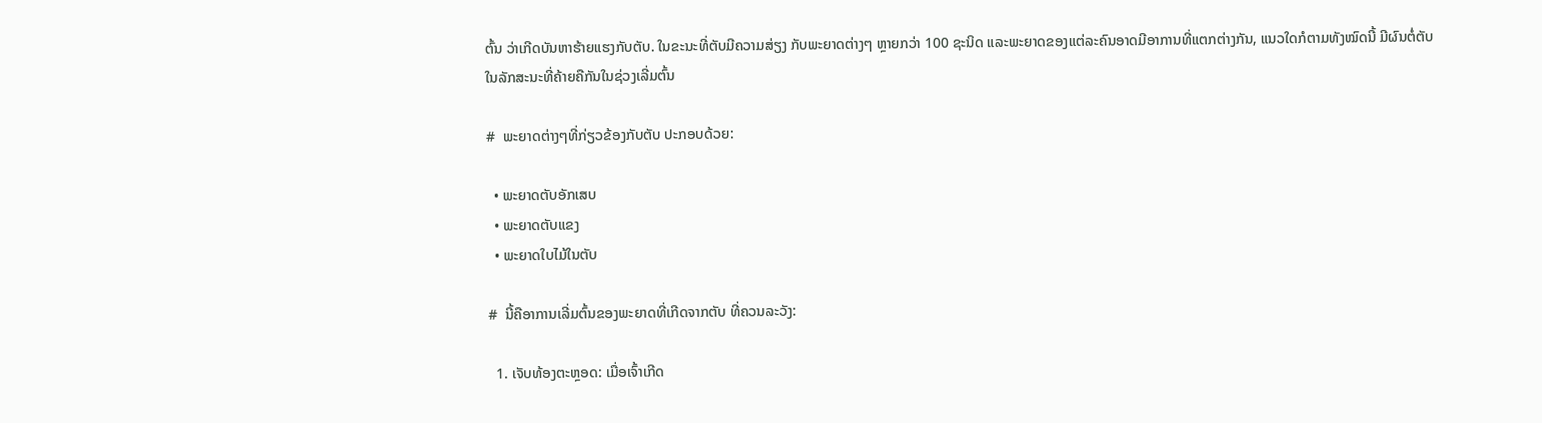ຕົ້ນ ວ່າເກີດບັນຫາຮ້າຍແຮງກັບຕັບ. ໃນຂະນະທີ່ຕັບມີຄວາມສ່ຽງ ກັບພະຍາດຕ່າງໆ ຫຼາຍກວ່າ 100 ຊະນິດ ແລະພະຍາດຂອງແຕ່ລະຄົນອາດມີອາການທີ່ແຕກຕ່າງກັນ, ແນວໃດກໍຕາມທັງໝົດນີ້ ມີຜົນຕໍ່ຕັບໃນລັກສະນະທີ່ຄ້າຍຄືກັນໃນຊ່ວງເລີ່ມຕົ້ນ

#  ພະຍາດຕ່າງໆທີ່ກ່ຽວຂ້ອງກັບຕັບ ປະກອບດ້ວຍ:

  • ພະຍາດຕັບອັກເສບ
  • ພະຍາດຕັບແຂງ
  • ພະຍາດໃບໄມ້ໃນຕັບ

#  ນີ້ຄືອາການເລີ່ມຕົ້ນຂອງພະຍາດທີ່ເກີດຈາກຕັບ ທີ່ຄວນລະວັງ:

  1. ເຈັບທ້ອງຕະຫຼອດ: ເມື່ອເຈົ້າເກີດ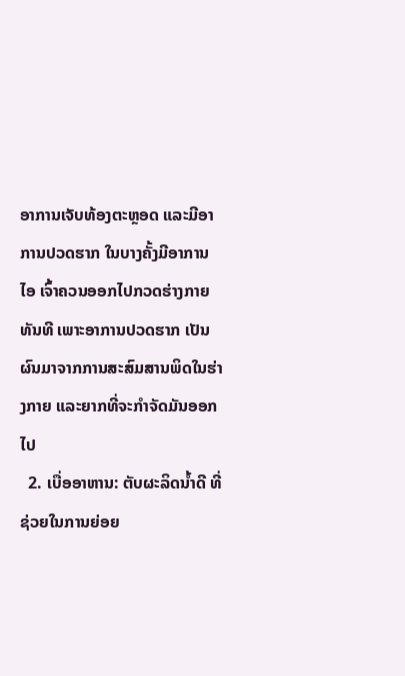ອາການເຈັບທ້ອງຕະຫຼອດ ແລະມີອາການປວດຮາກ ໃນບາງຄັ້ງມີອາການໄອ ເຈົ້າຄວນອອກໄປກວດຮ່າງກາຍທັນທີ ເພາະອາການປວດຮາກ ເປັນຜົນມາຈາກການສະສົມສານພິດໃນຮ່າງກາຍ ແລະຍາກທີ່ຈະກຳຈັດມັນອອກໄປ
  2. ເບື່ອອາຫານ: ຕັບຜະລິດນໍ້າດີ ທີ່ຊ່ວຍໃນການຍ່ອຍ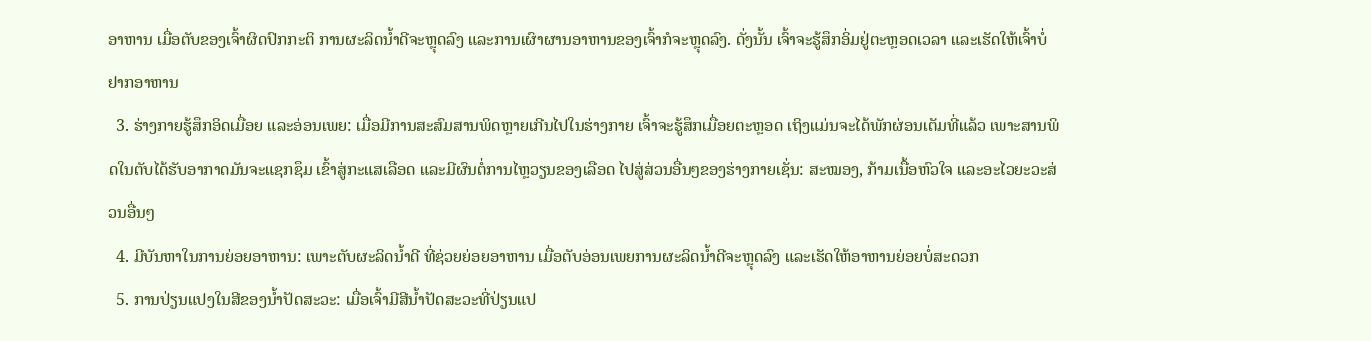ອາຫານ ເມື່ອຕັບຂອງເຈົ້າຜິດປົກກະຕິ ການຜະລິດນໍ້າດີຈະຫຼຸດລົງ ແລະການເຜົາຜານອາຫານຂອງເຈົ້າກໍຈະຫຼຸດລົງ. ດັ່ງນັ້ນ ເຈົ້າຈະຮູ້ສຶກອິ່ມຢູ່ຕະຫຼອດເວລາ ແລະເຮັດໃຫ້ເຈົ້າບໍ່ຢາກອາຫານ
  3. ຮ່າງກາຍຮູ້ສຶກອິດເມື່ອຍ ແລະອ່ອນເພຍ: ເມື່ອມີການສະສົມສານພິດຫຼາຍເກີນໄປໃນຮ່າງກາຍ ເຈົ້າຈະຮູ້ສຶກເມື່ອຍຕະຫຼອດ ເຖິງແມ່ນຈະໄດ້ພັກຜ່ອນເຕັມທີ່ແລ້ວ ເພາະສານພິດໃນຕັບໄດ້ຮັບອາກາດມັນຈະແຊກຊຶມ ເຂົ້າສູ່ກະແສເລືອດ ແລະມີຜົນຕໍ່ການໄຫຼວຽນຂອງເລືອດ ໄປສູ່ສ່ວນອື່ນໆຂອງຮ່າງກາຍເຊັ່ນ: ສະໝອງ, ກ້າມເນື້ອຫົວໃຈ ແລະອະໄວຍະວະສ່ວນອື່ນໆ
  4. ມີບັນຫາໃນການຍ່ອຍອາຫານ: ເພາະຕັບຜະລິດນໍ້າດີ ທີ່ຊ່ວຍຍ່ອຍອາຫານ ເມື່ອຕັບອ່ອນເພຍການຜະລິດນໍ້າດີຈະຫຼຸດລົງ ແລະເຮັດໃຫ້ອາຫານຍ່ອຍບໍ່ສະດວກ
  5. ການປ່ຽນແປງໃນສີຂອງນໍ້າປັດສະວະ: ເມື່ອເຈົ້າມີສີນໍ້າປັດສະວະທີ່ປ່ຽນແປ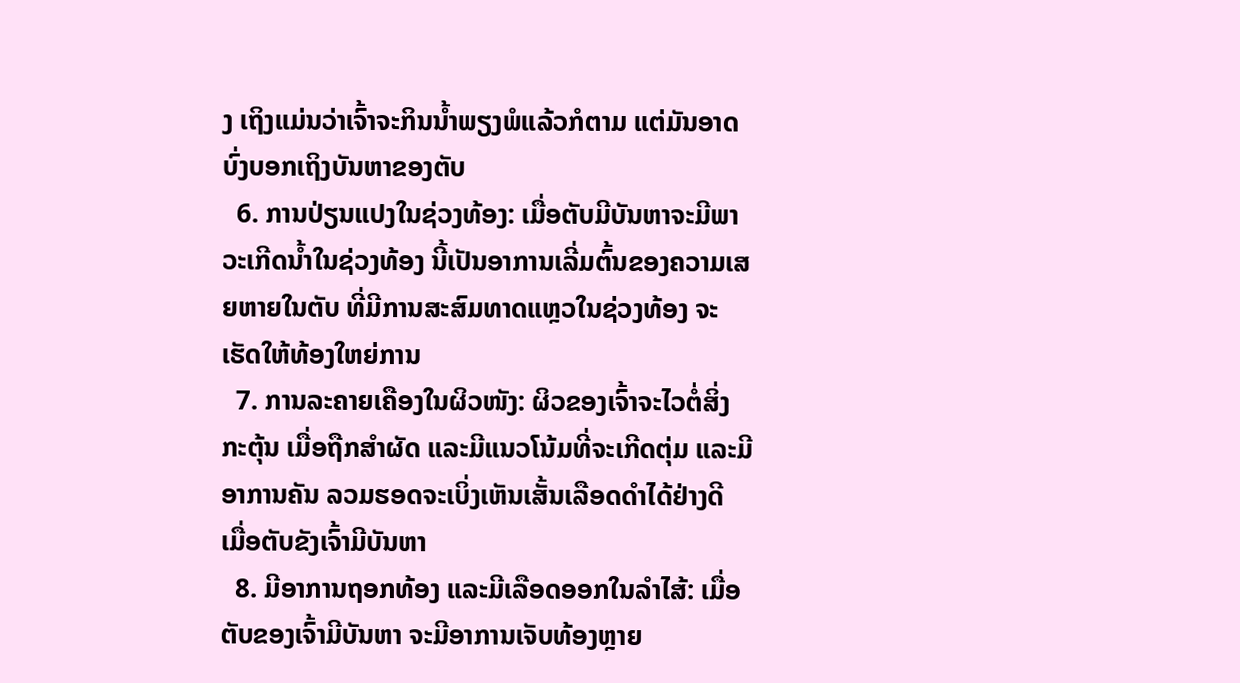ງ ເຖິງແມ່ນວ່າເຈົ້າຈະກິນນໍ້າພຽງພໍແລ້ວກໍຕາມ ແຕ່ມັນອາດບົ່ງບອກເຖິງບັນຫາຂອງຕັບ
  6. ການປ່ຽນແປງໃນຊ່ວງທ້ອງ: ເມື່ອຕັບມີບັນຫາຈະມີພາວະເກີດນໍ້າໃນຊ່ວງທ້ອງ ນີ້ເປັນອາການເລີ່ມຕົ້ນຂອງຄວາມເສຍຫາຍໃນຕັບ ທີ່ມີການສະສົມທາດແຫຼວໃນຊ່ວງທ້ອງ ຈະເຮັດໃຫ້ທ້ອງໃຫຍ່ການ
  7. ການລະຄາຍເຄືອງໃນຜິວໜັງ: ຜິວຂອງເຈົ້າຈະໄວຕໍ່ສິ່ງກະຕຸ້ນ ເມື່ອຖືກສຳຜັດ ແລະມີແນວໂນ້ມທີ່ຈະເກີດຕຸ່ມ ແລະມີອາການຄັນ ລວມຮອດຈະເບິ່ງເຫັນເສັ້ນເລືອດດຳໄດ້ຢ່າງດີ ເມື່ອຕັບຂັງເຈົ້າມີບັນຫາ
  8. ມີອາການຖອກທ້ອງ ແລະມີເລືອດອອກໃນລຳໄສ້: ເມື່ອຕັບຂອງເຈົ້າມີບັນຫາ ຈະມີອາການເຈັບທ້ອງຫຼາຍ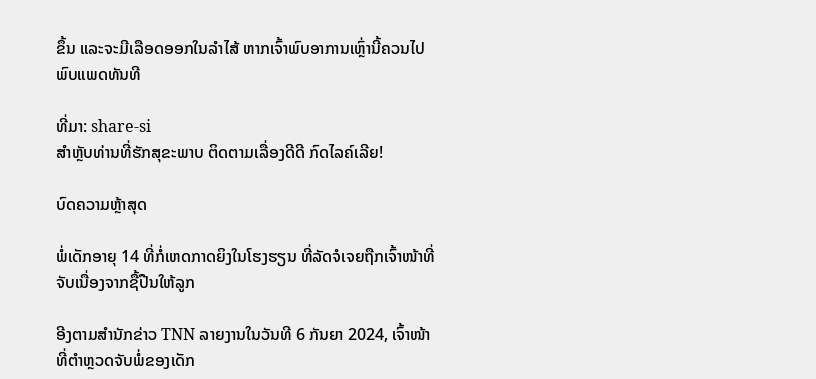ຂຶ້ນ ແລະຈະມີເລືອດອອກໃນລຳໄສ້ ຫາກເຈົ້າພົບອາການເຫຼົ່ານີ້ຄວນໄປພົບແພດທັນທີ

ທີ່ມາ: share-si
ສຳຫຼັບທ່ານທີ່ຮັກສຸຂະພາບ ຕິດຕາມເລື່ອງດີດີ ກົດໄລຄ໌ເລີຍ!

ບົດຄວາມຫຼ້າສຸດ

ພໍ່ເດັກອາຍຸ 14 ທີ່ກໍ່ເຫດກາດຍິງໃນໂຮງຮຽນ ທີ່ລັດຈໍເຈຍຖືກເຈົ້າໜ້າທີ່ຈັບເນື່ອງຈາກຊື້ປືນໃຫ້ລູກ

ອີງຕາມສຳນັກຂ່າວ TNN ລາຍງານໃນວັນທີ 6 ກັນຍາ 2024, ເຈົ້າໜ້າທີ່ຕຳຫຼວດຈັບພໍ່ຂອງເດັກ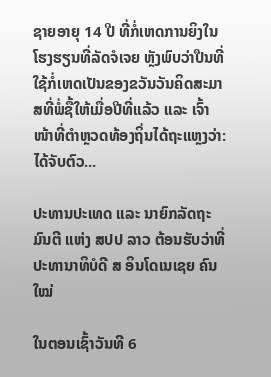ຊາຍອາຍຸ 14 ປີ ທີ່ກໍ່ເຫດການຍິງໃນໂຮງຮຽນທີ່ລັດຈໍເຈຍ ຫຼັງພົບວ່າປືນທີ່ໃຊ້ກໍ່ເຫດເປັນຂອງຂວັນວັນຄິດສະມາສທີ່ພໍ່ຊື້ໃຫ້ເມື່ອປີທີ່ແລ້ວ ແລະ ເຈົ້າໜ້າທີ່ຕຳຫຼວດທ້ອງຖິ່ນໄດ້ຖະແຫຼງວ່າ: ໄດ້ຈັບຕົວ...

ປະທານປະເທດ ແລະ ນາຍົກລັດຖະມົນຕີ ແຫ່ງ ສປປ ລາວ ຕ້ອນຮັບວ່າທີ່ ປະທານາທິບໍດີ ສ ອິນໂດເນເຊຍ ຄົນໃໝ່

ໃນຕອນເຊົ້າວັນທີ 6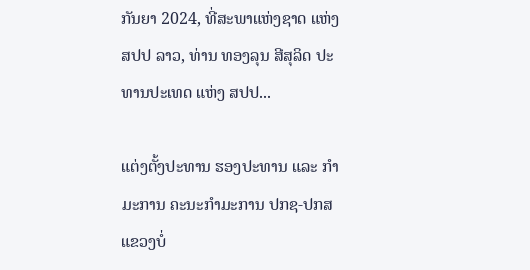ກັນຍາ 2024, ທີ່ສະພາແຫ່ງຊາດ ແຫ່ງ ສປປ ລາວ, ທ່ານ ທອງລຸນ ສີສຸລິດ ປະທານປະເທດ ແຫ່ງ ສປປ...

ແຕ່ງຕັ້ງປະທານ ຮອງປະທານ ແລະ ກຳມະການ ຄະນະກຳມະການ ປກຊ-ປກສ ແຂວງບໍ່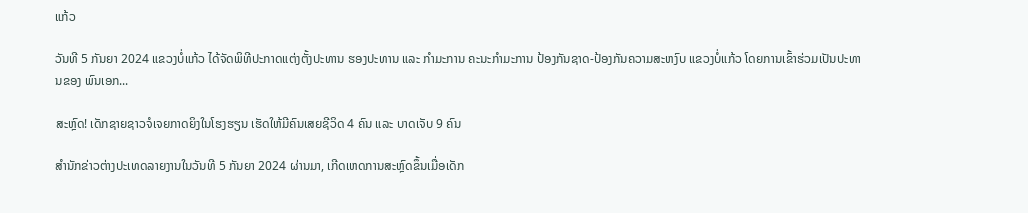ແກ້ວ

ວັນທີ 5 ກັນຍາ 2024 ແຂວງບໍ່ແກ້ວ ໄດ້ຈັດພິທີປະກາດແຕ່ງຕັ້ງປະທານ ຮອງປະທານ ແລະ ກຳມະການ ຄະນະກຳມະການ ປ້ອງກັນຊາດ-ປ້ອງກັນຄວາມສະຫງົບ ແຂວງບໍ່ແກ້ວ ໂດຍການເຂົ້າຮ່ວມເປັນປະທານຂອງ ພົນເອກ...

ສະຫຼົດ! ເດັກຊາຍຊາວຈໍເຈຍກາດຍິງໃນໂຮງຮຽນ ເຮັດໃຫ້ມີຄົນເສຍຊີວິດ 4 ຄົນ ແລະ ບາດເຈັບ 9 ຄົນ

ສຳນັກຂ່າວຕ່າງປະເທດລາຍງານໃນວັນທີ 5 ກັນຍາ 2024 ຜ່ານມາ, ເກີດເຫດການສະຫຼົດຂຶ້ນເມື່ອເດັກ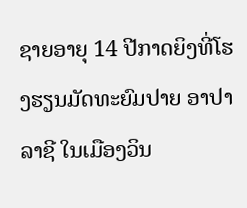ຊາຍອາຍຸ 14 ປີກາດຍິງທີ່ໂຮງຮຽນມັດທະຍົມປາຍ ອາປາລາຊີ ໃນເມືອງວິນ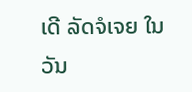ເດີ ລັດຈໍເຈຍ ໃນວັນ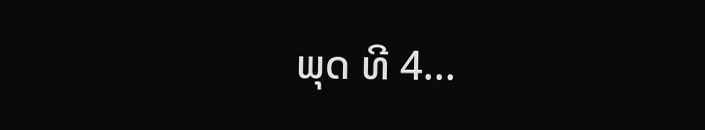ພຸດ ທີ 4...